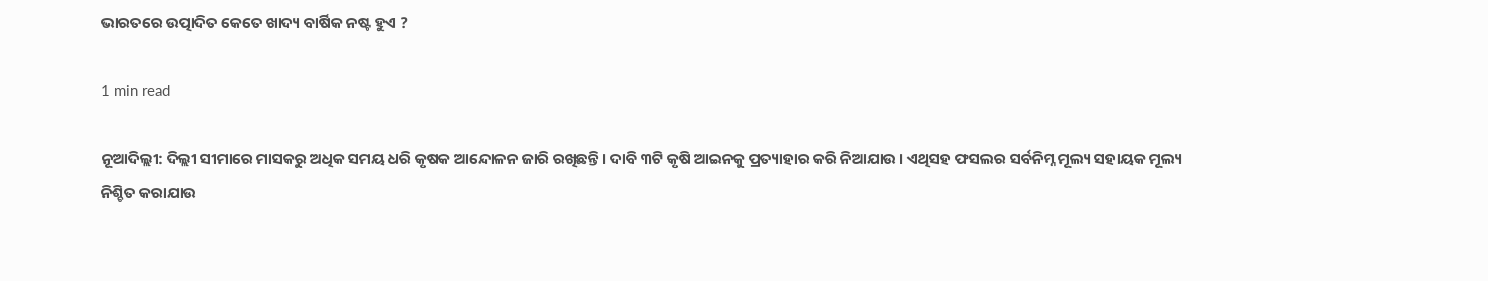ଭାରତରେ ଉତ୍ପାଦିତ କେତେ ଖାଦ୍ୟ ବାର୍ଷିକ ନଷ୍ଟ ହୁଏ ?

1 min read

ନୂଆଦିଲ୍ଲୀ: ଦିଲ୍ଲୀ ସୀମାରେ ମାସକରୁ ଅଧିକ ସମୟ ଧରି କୃଷକ ଆନ୍ଦୋଳନ ଜାରି ରଖିଛନ୍ତି । ଦାବି ୩ଟି କୃଷି ଆଇନକୁ ପ୍ରତ୍ୟାହାର କରି ନିଆଯାଉ । ଏଥିସହ ଫସଲର ସର୍ବନିମ୍ନ ମୂଲ୍ୟ ସହାୟକ ମୂଲ୍ୟ ନିଶ୍ଚିତ କରାଯାଉ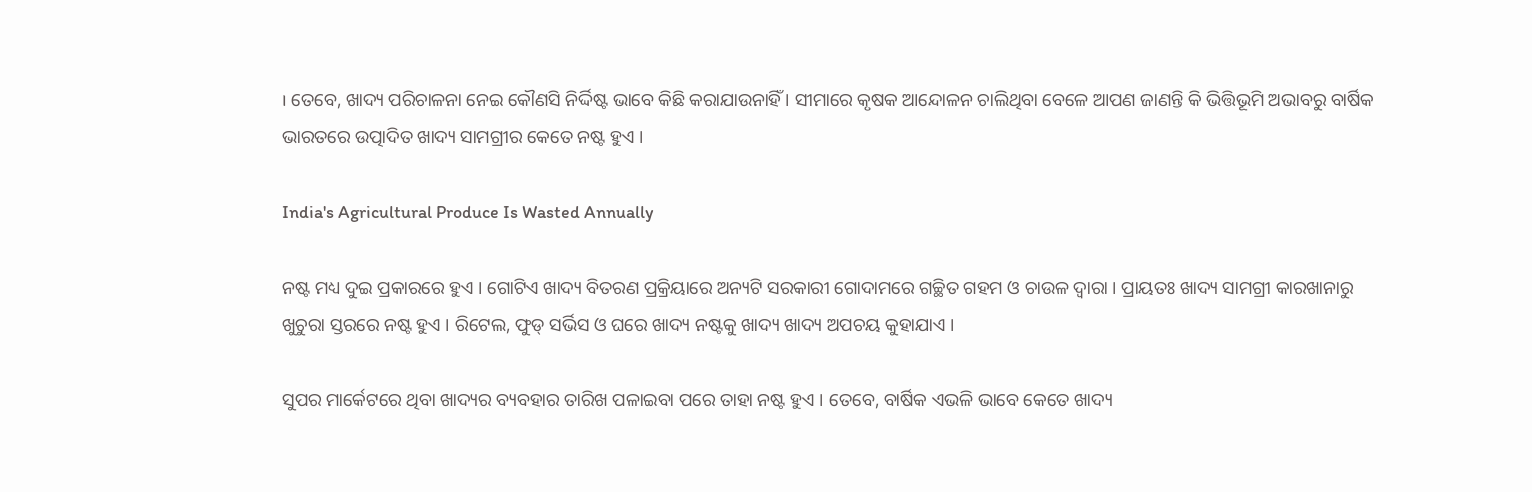। ତେବେ, ଖାଦ୍ୟ ପରିଚାଳନା ନେଇ କୌଣସି ନିର୍ଦ୍ଦିଷ୍ଟ ଭାବେ କିଛି କରାଯାଉନାହିଁ । ସୀମାରେ କୃଷକ ଆନ୍ଦୋଳନ ଚାଲିଥିବା ବେଳେ ଆପଣ ଜାଣନ୍ତି କି ଭିତ୍ତିଭୂମି ଅଭାବରୁ ବାର୍ଷିକ ଭାରତରେ ଉତ୍ପାଦିତ ଖାଦ୍ୟ ସାମଗ୍ରୀର କେତେ ନଷ୍ଟ ହୁଏ ।

India's Agricultural Produce Is Wasted Annually

ନଷ୍ଟ ମଧ୍ୟ ଦୁଇ ପ୍ରକାରରେ ହୁଏ । ଗୋଟିଏ ଖାଦ୍ୟ ବିତରଣ ପ୍ରକ୍ରିୟାରେ ଅନ୍ୟଟି ସରକାରୀ ଗୋଦାମରେ ଗଚ୍ଛିତ ଗହମ ଓ ଚାଉଳ ଦ୍ୱାରା । ପ୍ରାୟତଃ ଖାଦ୍ୟ ସାମଗ୍ରୀ କାରଖାନାରୁ ଖୁଚୁରା ସ୍ତରରେ ନଷ୍ଟ ହୁଏ । ରିଟେଲ, ଫୁଡ୍ ସର୍ଭିସ ଓ ଘରେ ଖାଦ୍ୟ ନଷ୍ଟକୁ ଖାଦ୍ୟ ଖାଦ୍ୟ ଅପଚୟ କୁହାଯାଏ ।

ସୁପର ମାର୍କେଟରେ ଥିବା ଖାଦ୍ୟର ବ୍ୟବହାର ତାରିଖ ପଳାଇବା ପରେ ତାହା ନଷ୍ଟ ହୁଏ । ତେବେ, ବାର୍ଷିକ ଏଭଳି ଭାବେ କେତେ ଖାଦ୍ୟ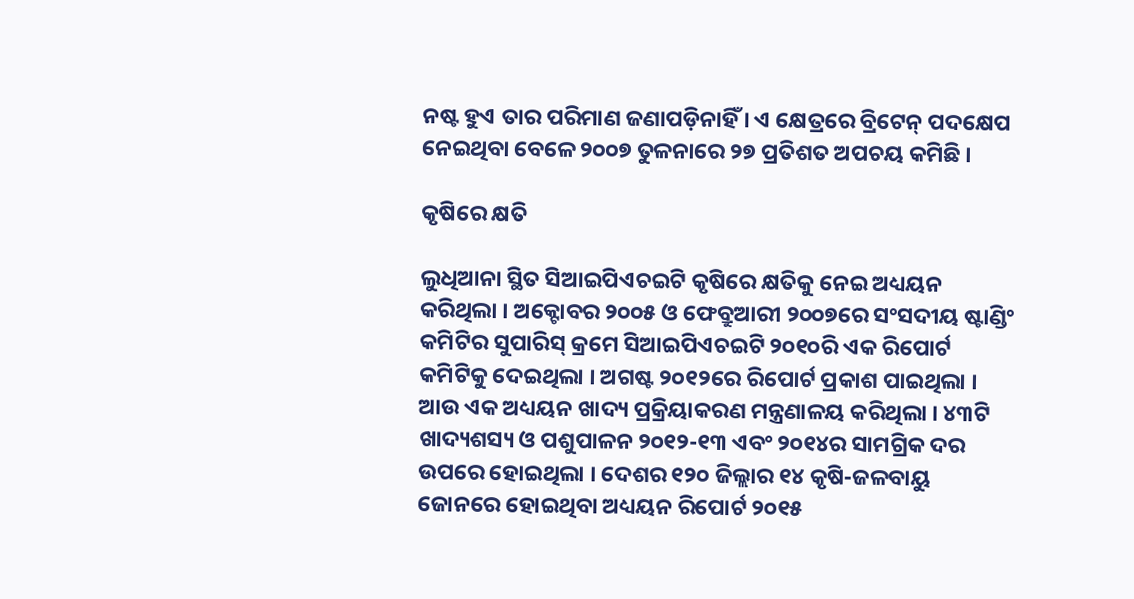ନଷ୍ଟ ହୁଏ ତାର ପରିମାଣ ଜଣାପଡ଼ିନାହିଁ । ଏ କ୍ଷେତ୍ରରେ ବ୍ରିଟେନ୍ ପଦକ୍ଷେପ ନେଇଥିବା ବେଳେ ୨୦୦୭ ତୁଳନାରେ ୨୭ ପ୍ରତିଶତ ଅପଚୟ କମିଛି ।

କୃଷିରେ କ୍ଷତି

ଲୁଧିଆନା ସ୍ଥିତ ସିଆଇପିଏଚଇଟି କୃଷିରେ କ୍ଷତିକୁ ନେଇ ଅଧ୍ୟୟନ କରିଥିଲା । ଅକ୍ଟୋବର ୨୦୦୫ ଓ ଫେବ୍ରୁଆରୀ ୨୦୦୭ରେ ସଂସଦୀୟ ଷ୍ଟାଣ୍ଡିଂ କମିଟିର ସୁପାରିସ୍ କ୍ରମେ ସିଆଇପିଏଚଇଟି ୨୦୧୦ରି ଏକ ରିପୋର୍ଟ କମିଟିକୁ ଦେଇଥିଲା । ଅଗଷ୍ଟ ୨୦୧୨ରେ ରିପୋର୍ଟ ପ୍ରକାଶ ପାଇଥିଲା । ଆଉ ଏକ ଅଧ୍ୟୟନ ଖାଦ୍ୟ ପ୍ରକ୍ରିୟାକରଣ ମନ୍ତ୍ରଣାଳୟ କରିଥିଲା । ୪୩ଟି ଖାଦ୍ୟଶସ୍ୟ ଓ ପଶୁପାଳନ ୨୦୧୨-୧୩ ଏବଂ ୨୦୧୪ର ସାମଗ୍ରିକ ଦର ଉପରେ ହୋଇଥିଲା । ଦେଶର ୧୨୦ ଜିଲ୍ଲାର ୧୪ କୃଷି-ଜଳବାୟୁ ଜୋନରେ ହୋଇଥିବା ଅଧ୍ୟୟନ ରିପୋର୍ଟ ୨୦୧୫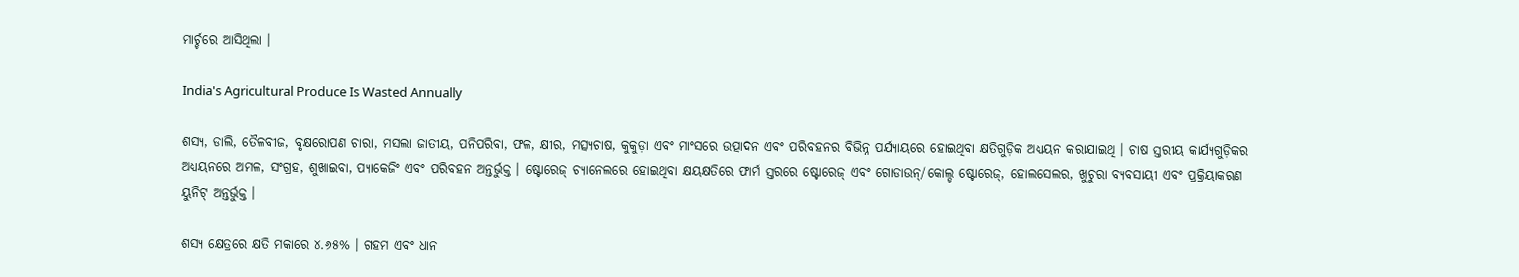ମାର୍ଚ୍ଚରେ ଆସିଥିଲା ।

India's Agricultural Produce Is Wasted Annually

ଶସ୍ୟ, ଡାଲି, ତୈଳବୀଜ, ବୃକ୍ଷରୋପଣ ଚାରା, ମସଲା ଜାତୀୟ, ପନିପରିବା, ଫଳ, କ୍ଷୀର, ମତ୍ସ୍ୟଚାଷ, କୁକୁଡ଼ା ଏବଂ ମାଂସରେ ଉତ୍ପାଦନ ଏବଂ ପରିବହନର ବିଭିନ୍ନ ପର୍ଯ୍ୟାୟରେ ହୋଇଥିବା କ୍ଷତିଗୁଡ଼ିକ ଅଧ୍ୟୟନ କରାଯାଇଥି । ଚାଷ ସ୍ତରୀୟ କାର୍ଯ୍ୟଗୁଡ଼ିକର ଅଧ୍ୟୟନରେ ଅମଳ, ସଂଗ୍ରହ, ଶୁଖାଇବା, ପ୍ୟାକେଜିଂ ଏବଂ ପରିବହନ ଅନ୍ତର୍ଭୁକ୍ତ । ଷ୍ଟୋରେଜ୍ ଚ୍ୟାନେଲରେ ହୋଇଥିବା କ୍ଷୟକ୍ଷତିରେ ଫାର୍ମ ସ୍ତରରେ ଷ୍ଟୋରେଜ୍ ଏବଂ ଗୋଡାଉନ୍/କୋଲ୍ଡ ଷ୍ଟୋରେଜ୍, ହୋଲସେଲର, ଖୁଚୁରା ବ୍ୟବସାୟୀ ଏବଂ ପ୍ରକ୍ରିୟାକରଣ ୟୁନିଟ୍ ଅନ୍ତର୍ଭୁକ୍ତ ।

ଶସ୍ୟ କ୍ଷେତ୍ରରେ କ୍ଷତି ମକାରେ ୪.୬୫% । ଗହମ ଏବଂ ଧାନ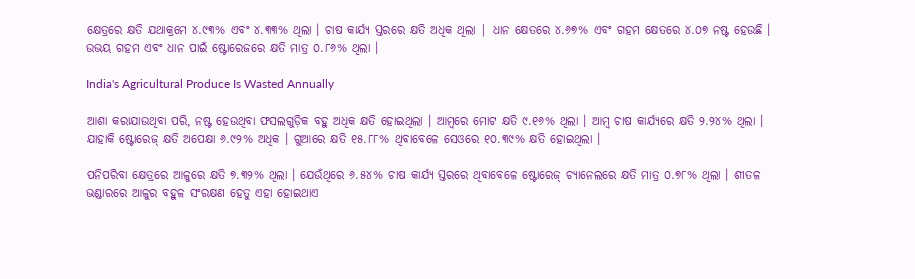କ୍ଷେତ୍ରରେ କ୍ଷତି ଯଥାକ୍ରମେ ୪.୯୩% ଏବଂ ୪.୩୩% ଥିଲା । ଚାଷ କାର୍ଯ୍ୟ ସ୍ତରରେ କ୍ଷତି ଅଧିକ ଥିଲା | ଧାନ କ୍ଷେତରେ ୪.୬୭% ଏବଂ ଗହମ କ୍ଷେତରେ ୪.୦୭ ନଷ୍ଟ ହେଉଛି । ଉଭୟ ଗହମ ଏବଂ ଧାନ ପାଇଁ ଷ୍ଟୋରେଜରେ କ୍ଷତି ମାତ୍ର ୦.୮୬% ଥିଲା ।

India's Agricultural Produce Is Wasted Annually

ଆଶା କରାଯାଉଥିବା ପରି, ନଷ୍ଟ ହେଉଥିବା ଫସଲଗୁଡ଼ିକ ବହୁ ଅଧିକ କ୍ଷତି ହୋଇଥିଲା । ଆମ୍ବରେ ମୋଟ କ୍ଷତି ୯.୧୬% ଥିଲା । ଆମ୍ବ ଚାଷ କାର୍ଯ୍ୟରେ କ୍ଷତି ୨.୨୪% ଥିଲା । ଯାହାକି ଷ୍ଟୋରେଜ୍ କ୍ଷତି ଅପେକ୍ଷା ୬.୯୨% ଅଧିକ । ଗୁଆରେ କ୍ଷତି ୧୫.୮୮% ଥିବାବେଳେ ସେଓରେ ୧୦.୩୯% କ୍ଷତି ହୋଇଥିଲା ।

ପନିପରିବା କ୍ଷେତ୍ରରେ ଆଳୁରେ କ୍ଷତି ୭.୩୨% ଥିଲା । ଯେଉଁଥିରେ ୬.୫୪% ଚାଷ କାର୍ଯ୍ୟ ସ୍ତରରେ ଥିବାବେଳେ ଷ୍ଟୋରେଜ୍ ଚ୍ୟାନେଲରେ କ୍ଷତି ମାତ୍ର ୦.୭୮% ଥିଲା । ଶୀତଳ ଭଣ୍ଡାରରେ ଆଳୁର ବହୁଳ ସଂରକ୍ଷଣ ହେତୁ ଏହା ହୋଇଥାଏ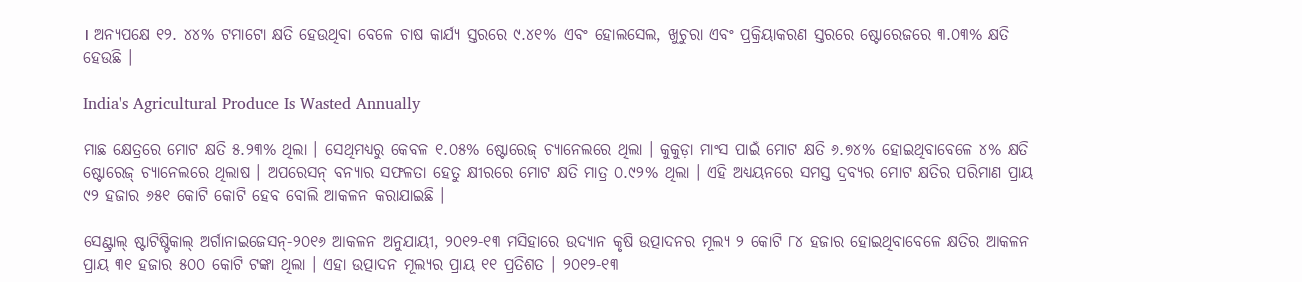। ଅନ୍ୟପକ୍ଷେ ୧୨. ୪୪% ଟମାଟୋ କ୍ଷତି ହେଉଥିବା ବେଳେ ଚାଷ କାର୍ଯ୍ୟ ସ୍ତରରେ ୯.୪୧% ଏବଂ ହୋଲସେଲ, ଖୁଚୁରା ଏବଂ ପ୍ରକ୍ରିୟାକରଣ ସ୍ତରରେ ଷ୍ଟୋରେଜରେ ୩.୦୩% କ୍ଷତି ହେଉଛି ।

India's Agricultural Produce Is Wasted Annually

ମାଛ କ୍ଷେତ୍ରରେ ମୋଟ କ୍ଷତି ୫.୨୩% ଥିଲା । ସେଥିମଧ୍ୟରୁ କେବଳ ୧.୦୫% ଷ୍ଟୋରେଜ୍ ଚ୍ୟାନେଲରେ ଥିଲା । କୁକୁଡ଼ା ମାଂସ ପାଇଁ ମୋଟ କ୍ଷତି ୬.୭୪% ହୋଇଥିବାବେଳେ ୪% କ୍ଷତି ଷ୍ଟୋରେଜ୍ ଚ୍ୟାନେଲରେ ଥିଲାଷ । ଅପରେସନ୍ ବନ୍ୟାର ସଫଳତା ହେତୁ କ୍ଷୀରରେ ମୋଟ କ୍ଷତି ମାତ୍ର ୦.୯୨% ଥିଲା । ଏହି ଅଧ୍ୟୟନରେ ସମସ୍ତ ଦ୍ରବ୍ୟର ମୋଟ କ୍ଷତିର ପରିମାଣ ପ୍ରାୟ ୯୨ ହଜାର ୬୫୧ କୋଟି କୋଟି ହେବ ବୋଲି ଆକଳନ କରାଯାଇଛି ।

ସେଣ୍ଟ୍ରାଲ୍ ଷ୍ଟାଟିଷ୍ଟିକାଲ୍ ଅର୍ଗାନାଇଜେସନ୍-୨୦୧୬ ଆକଳନ ଅନୁଯାୟୀ, ୨୦୧୨-୧୩ ମସିହାରେ ଉଦ୍ୟାନ କୃଷି ଉତ୍ପାଦନର ମୂଲ୍ୟ ୨ କୋଟି ୮୪ ହଜାର ହୋଇଥିବାବେଳେ କ୍ଷତିର ଆକଳନ ପ୍ରାୟ ୩୧ ହଜାର ୫୦୦ କୋଟି ଟଙ୍କା ଥିଲା । ଏହା ଉତ୍ପାଦନ ମୂଲ୍ୟର ପ୍ରାୟ ୧୧ ପ୍ରତିଶତ । ୨୦୧୨-୧୩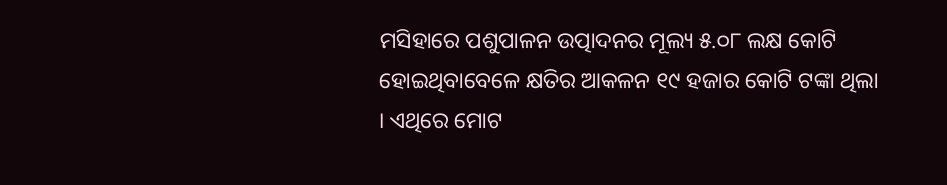ମସିହାରେ ପଶୁପାଳନ ଉତ୍ପାଦନର ମୂଲ୍ୟ ୫.୦୮ ଲକ୍ଷ କୋଟି ହୋଇଥିବାବେଳେ କ୍ଷତିର ଆକଳନ ୧୯ ହଜାର କୋଟି ଟଙ୍କା ଥିଲା । ଏଥିରେ ମୋଟ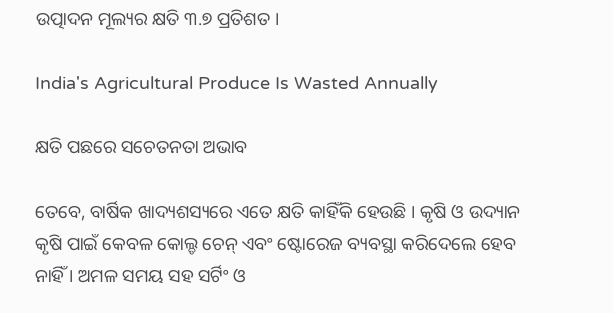ଉତ୍ପାଦନ ମୂଲ୍ୟର କ୍ଷତି ୩.୭ ପ୍ରତିଶତ ।

India's Agricultural Produce Is Wasted Annually

କ୍ଷତି ପଛରେ ସଚେତନତା ଅଭାବ

ତେବେ, ବାର୍ଷିକ ଖାଦ୍ୟଶସ୍ୟରେ ଏତେ କ୍ଷତି କାହିଁକି ହେଉଛି । କୃଷି ଓ ଉଦ୍ୟାନ କୃଷି ପାଇଁ କେବଳ କୋଲ୍ଡ ଚେନ୍ ଏବଂ ଷ୍ଟୋରେଜ ବ୍ୟବସ୍ଥା କରିଦେଲେ ହେବ ନାହିଁ । ଅମଳ ସମୟ ସହ ସର୍ଟିଂ ଓ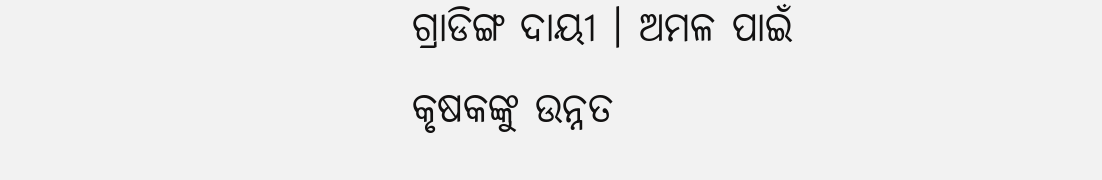ଗ୍ରାଡିଙ୍ଗ ଦାୟୀ । ଅମଳ ପାଇଁ କୃଷକଙ୍କୁ ଉନ୍ନତ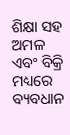ଶିକ୍ଷା ସହ ଅମଳ ଏବଂ ବିକ୍ରି ମଧ୍ୟରେ ବ୍ୟବଧାନ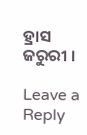ହ୍ରାସ ଜରୁରୀ ।

Leave a Reply